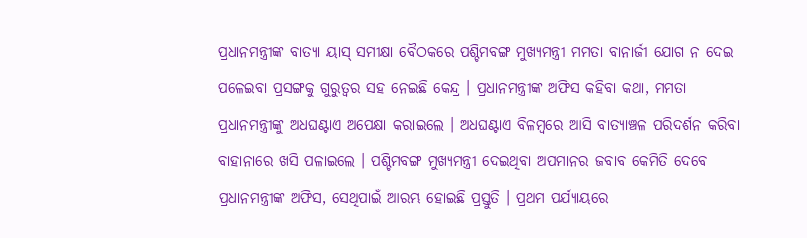ପ୍ରଧାନମନ୍ତ୍ରୀଙ୍କ ବାତ୍ୟା ୟାସ୍ ସମୀକ୍ଷା ବୈଠକରେ ପଶ୍ଚିମବଙ୍ଗ ମୁଖ୍ୟମନ୍ତ୍ରୀ ମମତା ବାନାର୍ଜୀ ଯୋଗ ନ ଦେଇ ପଳେଇବା ପ୍ରସଙ୍ଗକୁ ଗୁରୁତ୍ବର ସହ ନେଇଛି କେନ୍ଦ୍ର । ପ୍ରଧାନମନ୍ତ୍ରୀଙ୍କ ଅଫିସ କହିବା କଥା, ମମତା ପ୍ରଧାନମନ୍ତ୍ରୀଙ୍କୁ ଅଧଘଣ୍ଟାଏ ଅପେକ୍ଷା କରାଇଲେ । ଅଧଘଣ୍ଟାଏ ବିଳମ୍ବରେ ଆସି ବାତ୍ୟାଞ୍ଚଳ ପରିଦର୍ଶନ କରିବା ବାହାନାରେ ଖସି ପଳାଇଲେ । ପଶ୍ଚିମବଙ୍ଗ ମୁଖ୍ୟମନ୍ତ୍ରୀ ଦେଇଥିବା ଅପମାନର ଜବାବ କେମିତି ଦେବେ ପ୍ରଧାନମନ୍ତ୍ରୀଙ୍କ ଅଫିସ, ସେଥିପାଇଁ ଆରମ୍ଭ ହୋଇଛି ପ୍ରସ୍ତୁତି । ପ୍ରଥମ ପର୍ଯ୍ୟାୟରେ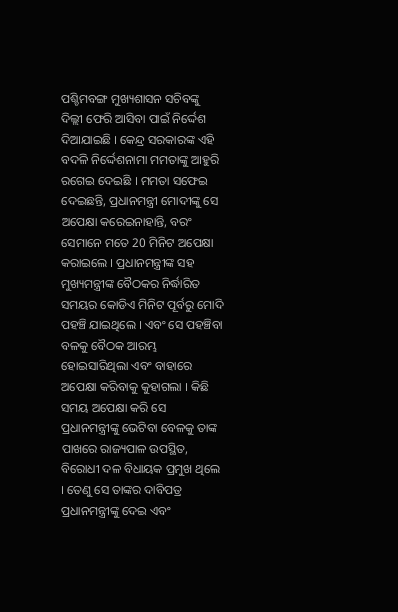ପଶ୍ଚିମବଙ୍ଗ ମୁଖ୍ୟଶାସନ ସଚିବଙ୍କୁ ଦିଲ୍ଲୀ ଫେରି ଆସିବା ପାଇଁ ନିର୍ଦ୍ଦେଶ ଦିଆଯାଇଛି । କେନ୍ଦ୍ର ସରକାରଙ୍କ ଏହି ବଦଳି ନିର୍ଦ୍ଦେଶନାମା ମମତାଙ୍କୁ ଆହୁରି ରଗେଇ ଦେଇଛି । ମମତା ସଫେଇ ଦେଇଛନ୍ତି, ପ୍ରଧାନମନ୍ତ୍ରୀ ମୋଦୀଙ୍କୁ ସେ ଅପେକ୍ଷା କରେଇନାହାନ୍ତି, ବରଂ ସେମାନେ ମତେ 20 ମିନିଟ ଅପେକ୍ଷା କରାଇଲେ । ପ୍ରଧାନମନ୍ତ୍ରୀଙ୍କ ସହ ମୁଖ୍ୟମନ୍ତ୍ରୀଙ୍କ ବୈଠକର ନିର୍ଦ୍ଧାରିତ ସମୟର କୋଡିଏ ମିନିଟ ପୂର୍ବରୁ ମୋଦି ପହଞ୍ଚି ଯାଇଥିଲେ । ଏବଂ ସେ ପହଞ୍ଚିବା ବଳକୁ ବୈଠକ ଆରମ୍ଭ ହୋଇସାରିଥିଲା ଏବଂ ବାହାରେ ଅପେକ୍ଷା କରିବାକୁ କୁହାଗଲା । କିଛି ସମୟ ଅପେକ୍ଷା କରି ସେ ପ୍ରଧାନମନ୍ତ୍ରୀଙ୍କୁ ଭେଟିବା ବେଳକୁ ତାଙ୍କ ପାଖରେ ରାଜ୍ୟପାଳ ଉପସ୍ଥିତ, ବିରୋଧୀ ଦଳ ବିଧାୟକ ପ୍ରମୁଖ ଥିଲେ । ତେଣୁ ସେ ତାଙ୍କର ଦାବିପତ୍ର ପ୍ରଧାନମନ୍ତ୍ରୀଙ୍କୁ ଦେଇ ଏବଂ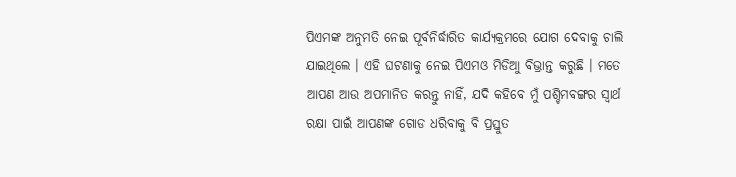ପିଏମଙ୍କ ଅନୁମତି ନେଇ ପୂର୍ବନିର୍ଦ୍ଧାରିତ କାର୍ଯ୍ୟକ୍ରମରେ ଯୋଗ ଦେବାକୁ ଚାଲି ଯାଇଥିଲେ । ଏହି ଘଟଣାକୁ ନେଇ ପିଏମଓ ମିଡିଆୁ ବିଭ୍ରାନ୍ତ କରୁଛି । ମତେ ଆପଣ ଆଉ ଅପମାନିତ କରନ୍ତୁ ନାହିଁ, ଯଦି କହିବେ ମୁଁ ପଶ୍ଚିମବଙ୍ଗର ସ୍ବାର୍ଥ ରକ୍ଷା ପାଇଁ ଆପଣଙ୍କ ଗୋଡ ଧରିବାକୁ ବି ପ୍ରସ୍ତୁତ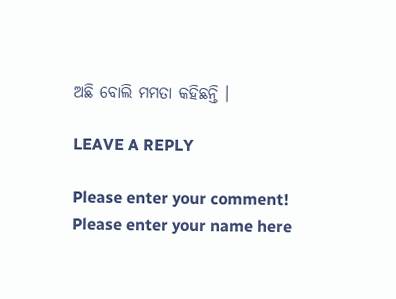ଅଛି ବୋଲି ମମତା କହିଛନ୍ତି ।

LEAVE A REPLY

Please enter your comment!
Please enter your name here